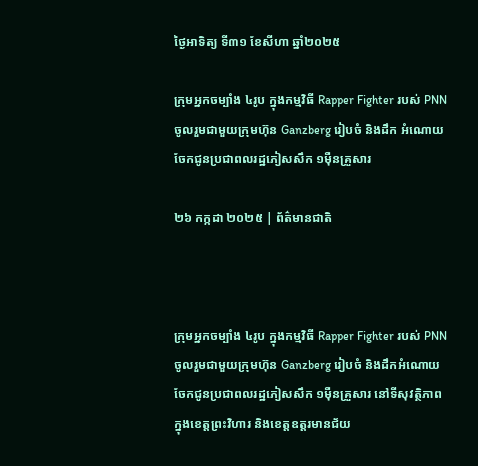ថ្ងៃអាទិត្យ ទី៣១ ខែសីហា ឆ្នាំ២០២៥

ក្រុមអ្នកចម្បាំង ៤រូប ក្នុងកម្មវិធី Rapper Fighter របស់ PNN ចូលរួមជាមួយក្រុមហ៊ុន Ganzberg រៀបចំ និងដឹក អំណោយ ចែកជូនប្រជាពលរដ្ឋភៀសសឹក ១ម៉ឺនគ្រួសារ

២៦ កក្កដា ២០២៥ | ព័ត៌មានជាតិ



ក្រុមអ្នកចម្បាំង ៤រូប ក្នុងកម្មវិធី Rapper Fighter របស់ PNN ចូលរួមជាមួយក្រុមហ៊ុន Ganzberg រៀបចំ និងដឹកអំណោយ ចែកជូនប្រជាពលរដ្ឋភៀសសឹក ១ម៉ឺនគ្រួសារ នៅទីសុវត្ថិភាព ក្នុងខេត្តព្រះវិហារ និងខេត្តឧត្តរមានជ័យ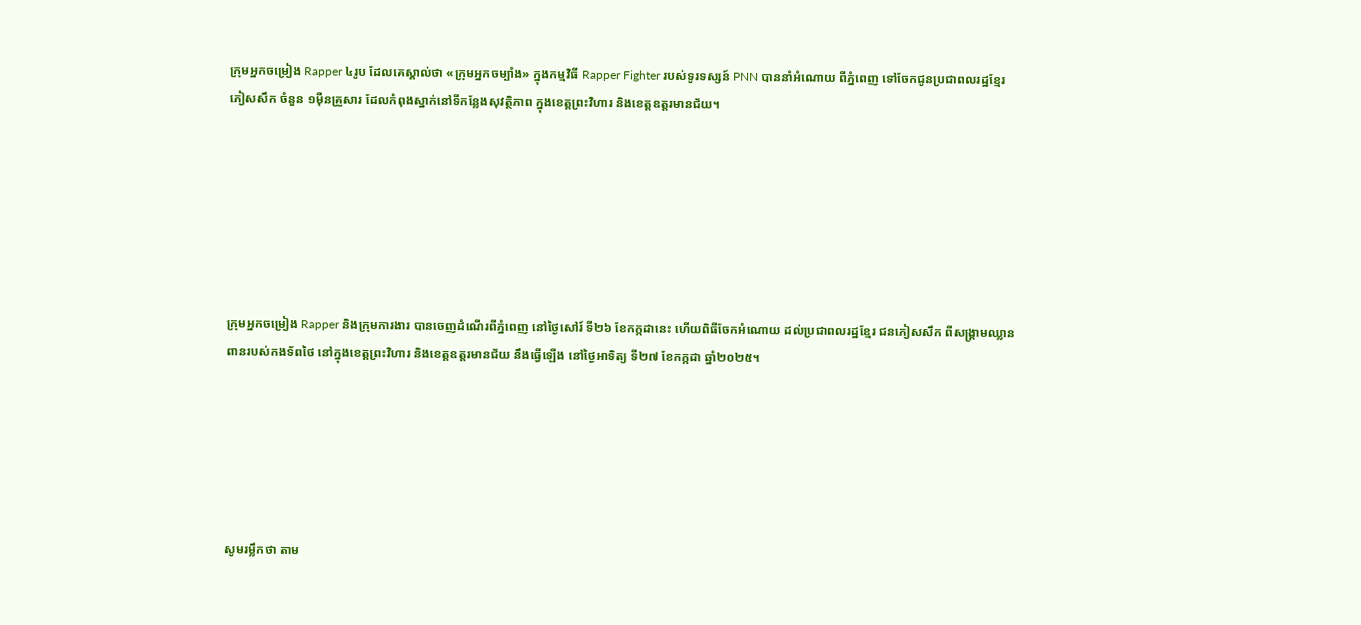ក្រុមអ្នកចម្រៀង Rapper ៤រូប ដែលគេស្គាល់ថា «ក្រុមអ្នកចម្បាំង» ក្នុងកម្មវិធី Rapper Fighter របស់ទូរទស្សន៍ PNN បាននាំអំណោយ ពីភ្នំពេញ ទៅចែកជូនប្រជាពលរដ្ឋខ្មែរ ភៀសសឹក ចំនួន ១ម៉ឺនគ្រួសារ ដែលកំពុងស្នាក់នៅទីកន្លែងសុវត្ថិភាព ក្នុងខេត្តព្រះវិហារ និងខេត្តឧត្តរមានជ័យ។







ក្រុមអ្នកចម្រៀង Rapper និងក្រុមការងារ បានចេញដំណើរពីភ្នំពេញ នៅថ្ងៃសៅរ៍ ទី២៦ ខែកក្កដានេះ ហើយពិធីចែកអំណោយ ដល់ប្រជាពលរដ្ឋខ្មែរ ជនភៀសសឹក ពីសង្គ្រាមឈ្លានពានរបស់កងទ័ពថៃ នៅក្នុងខេត្តព្រះវិហារ និងខេត្តឧត្តរមានជ័យ នឹងធ្វើឡើង នៅថ្ងៃអាទិត្យ ទី២៧ ខែកក្កដា ឆ្នាំ២០២៥។






សូមរម្លឹកថា តាម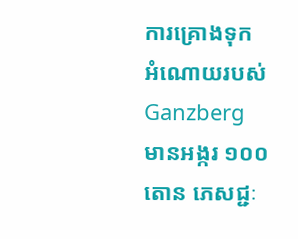ការគ្រោងទុក អំណោយរបស់ Ganzberg មានអង្ករ ១០០តោន ភេសជ្ជៈ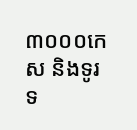៣០០០កេស និងទូរទ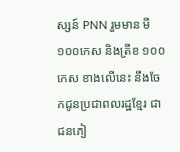ស្សន៍ PNN រួមមាន មី១០០កេស និងត្រីខ ១០០កេស ខាងលើនេះ នឹងចែកជូនប្រជាពលរដ្ឋខ្មែរ ជាជនភៀ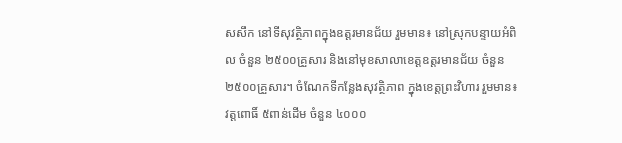សសឹក នៅទីសុវត្ថិភាពក្នុងឧត្តរមានជ័យ រួមមាន៖ នៅស្រុកបន្ទាយអំពិល ចំនួន ២៥០០គ្រួសារ និងនៅមុខសាលាខេត្តឧត្តរមានជ័យ ចំនួន ២៥០០គ្រួសារ។ ចំណែកទីកន្លែងសុវត្ថិភាព ក្នុងខេត្តព្រះវិហារ រួមមាន៖ វត្តពោធិ៍ ៥ពាន់ដើម ចំនួន ៤០០០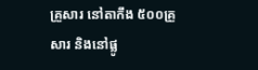គ្រួសារ នៅតាកឹង ៥០០គ្រួសារ និងនៅផ្លូ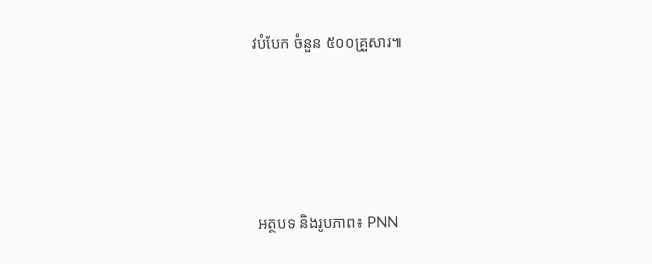វបំបែក ចំនួន ៥០០គ្រួសារ៕





 អត្ថបទ និងរូបភាព៖ PNN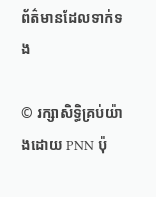ព័ត៌មានដែលទាក់ទង

© រក្សាសិទ្ធិគ្រប់យ៉ាងដោយ PNN ប៉ុ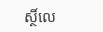ស្ថិ៍លេ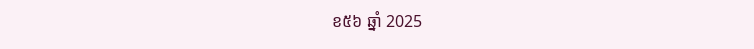ខ៥៦ ឆ្នាំ 2025